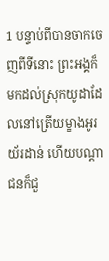1 បន្ទាប់ពីបានចាកចេញពីទីនោះ ព្រះអង្គក៏មកដល់ស្រុកយូដាដែលនៅត្រើយម្ខាងអូរយ័រដាន់ ហើយបណ្ដាជនក៏ជួ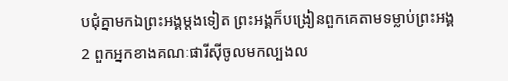បជុំគ្នាមកឯព្រះអង្គម្ដងទៀត ព្រះអង្គក៏បង្រៀនពួកគេតាមទម្លាប់ព្រះអង្គ
2 ពួកអ្នកខាងគណៈផារីស៊ីចូលមកល្បងល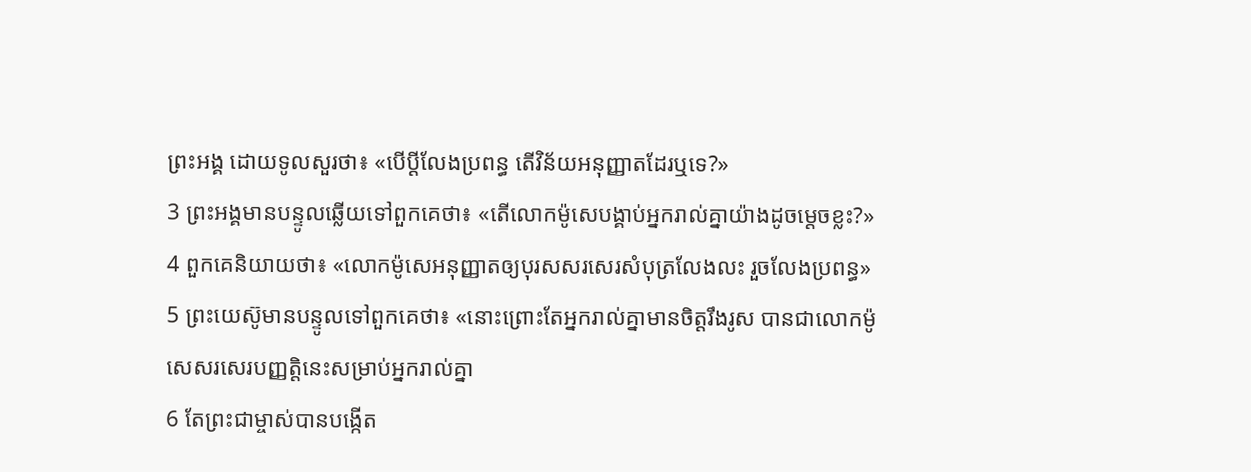ព្រះអង្គ ដោយទូលសួរថា៖ «បើប្ដីលែងប្រពន្ធ តើវិន័យអនុញ្ញាតដែរឬទេ?»
3 ព្រះអង្គមានបន្ទូលឆ្លើយទៅពួកគេថា៖ «តើលោកម៉ូសេបង្គាប់អ្នករាល់គ្នាយ៉ាងដូចម្ដេចខ្លះ?»
4 ពួកគេនិយាយថា៖ «លោកម៉ូសេអនុញ្ញាតឲ្យបុរសសរសេរសំបុត្រលែងលះ រួចលែងប្រពន្ធ»
5 ព្រះយេស៊ូមានបន្ទូលទៅពួកគេថា៖ «នោះព្រោះតែអ្នករាល់គ្នាមានចិត្ដរឹងរូស បានជាលោកម៉ូសេសរសេរបញ្ញត្ដិនេះសម្រាប់អ្នករាល់គ្នា
6 តែព្រះជាម្ចាស់បានបង្កើត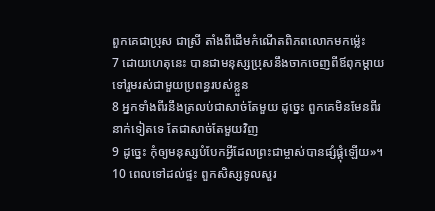ពួកគេជាប្រុស ជាស្រី តាំងពីដើមកំណើតពិភពលោកមកម៉្លេះ
7 ដោយហេតុនេះ បានជាមនុស្សប្រុសនឹងចាកចេញពីឪពុកម្ដាយ ទៅរួមរស់ជាមួយប្រពន្ធរបស់ខ្លួន
8 អ្នកទាំងពីរនឹងត្រលប់ជាសាច់តែមួយ ដូច្នេះ ពួកគេមិនមែនពីរនាក់ទៀតទេ តែជាសាច់តែមួយវិញ
9 ដូច្នេះ កុំឲ្យមនុស្សបំបែកអ្វីដែលព្រះជាម្ចាស់បានផ្សំផ្គុំឡើយ»។
10 ពេលទៅដល់ផ្ទះ ពួកសិស្សទូលសួរ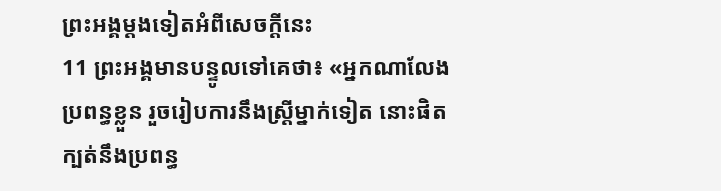ព្រះអង្គម្ដងទៀតអំពីសេចក្ដីនេះ
11 ព្រះអង្គមានបន្ទូលទៅគេថា៖ «អ្នកណាលែងប្រពន្ធខ្លួន រួចរៀបការនឹងស្ដ្រីម្នាក់ទៀត នោះផិតក្បត់នឹងប្រពន្ធ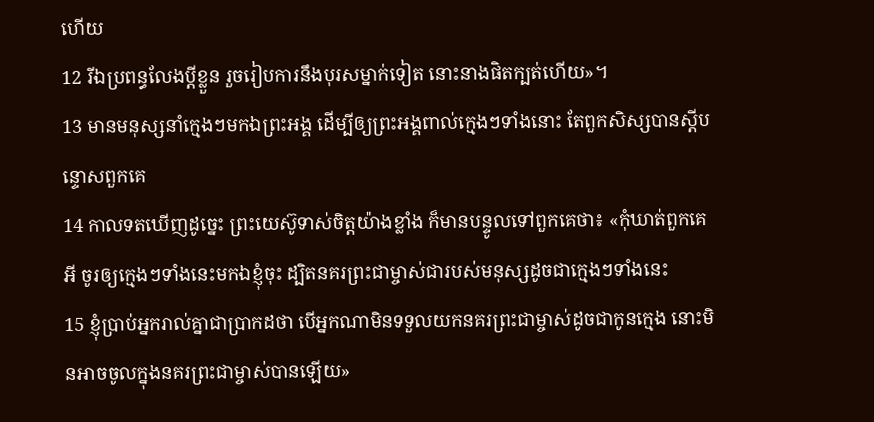ហើយ
12 រីឯប្រពន្ធលែងប្ដីខ្លួន រួចរៀបការនឹងបុរសម្នាក់ទៀត នោះនាងផិតក្បត់ហើយ»។
13 មានមនុស្សនាំក្មេងៗមកឯព្រះអង្គ ដើម្បីឲ្យព្រះអង្គពាល់ក្មេងៗទាំងនោះ តែពួកសិស្សបានស្ដីបន្ទោសពួកគេ
14 កាលទតឃើញដូច្នេះ ព្រះយេស៊ូទាស់ចិត្ដយ៉ាងខ្លាំង ក៏មានបន្ទូលទៅពួកគេថា៖ «កុំឃាត់ពួកគេអី ចូរឲ្យក្មេងៗទាំងនេះមកឯខ្ញុំចុះ ដ្បិតនគរព្រះជាម្ចាស់ជារបស់មនុស្សដូចជាក្មេងៗទាំងនេះ
15 ខ្ញុំប្រាប់អ្នករាល់គ្នាជាប្រាកដថា បើអ្នកណាមិនទទួលយកនគរព្រះជាម្ចាស់ដូចជាកូនក្មេង នោះមិនអាចចូលក្នុងនគរព្រះជាម្ចាស់បានឡើយ»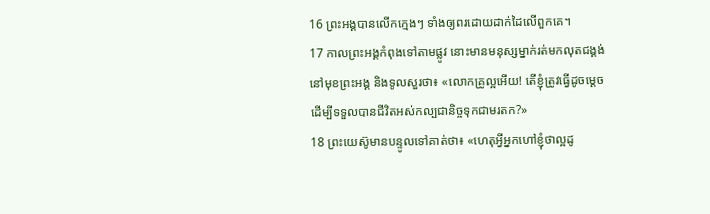16 ព្រះអង្គបានលើកក្មេងៗ ទាំងឲ្យពរដោយដាក់ដៃលើពួកគេ។
17 កាលព្រះអង្គកំពុងទៅតាមផ្លូវ នោះមានមនុស្សម្នាក់រត់មកលុតជង្គង់នៅមុខព្រះអង្គ និងទូលសួរថា៖ «លោកគ្រូល្អអើយ! តើខ្ញុំត្រូវធ្វើដូចម្ដេច ដើម្បីទទួលបានជីវិតអស់កល្បជានិច្ចទុកជាមរតក?»
18 ព្រះយេស៊ូមានបន្ទូលទៅគាត់ថា៖ «ហេតុអ្វីអ្នកហៅខ្ញុំថាល្អដូ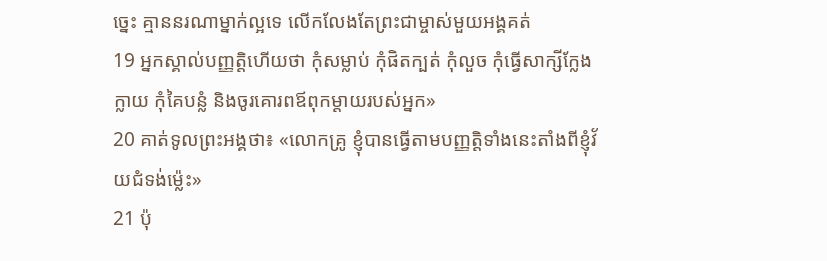ច្នេះ គ្មាននរណាម្នាក់ល្អទេ លើកលែងតែព្រះជាម្ចាស់មួយអង្គគត់
19 អ្នកស្គាល់បញ្ញត្ដិហើយថា កុំសម្លាប់ កុំផិតក្បត់ កុំលួច កុំធ្វើសាក្សីក្លែងក្លាយ កុំគៃបន្លំ និងចូរគោរពឪពុកម្ដាយរបស់អ្នក»
20 គាត់ទូលព្រះអង្គថា៖ «លោកគ្រូ ខ្ញុំបានធ្វើតាមបញ្ញត្ដិទាំងនេះតាំងពីខ្ញុំវ័យជំទង់ម៉្លេះ»
21 ប៉ុ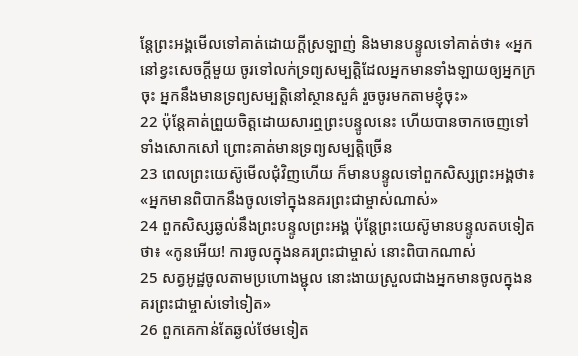ន្ដែព្រះអង្គមើលទៅគាត់ដោយក្ដីស្រឡាញ់ និងមានបន្ទូលទៅគាត់ថា៖ «អ្នកនៅខ្វះសេចក្ដីមួយ ចូរទៅលក់ទ្រព្យសម្បត្ដិដែលអ្នកមានទាំងឡាយឲ្យអ្នកក្រចុះ អ្នកនឹងមានទ្រព្យសម្បត្ដិនៅស្ថានសួគ៌ រួចចូរមកតាមខ្ញុំចុះ»
22 ប៉ុន្ដែគាត់ព្រួយចិត្ដដោយសារឮព្រះបន្ទូលនេះ ហើយបានចាកចេញទៅទាំងសោកសៅ ព្រោះគាត់មានទ្រព្យសម្បត្ដិច្រើន
23 ពេលព្រះយេស៊ូមើលជុំវិញហើយ ក៏មានបន្ទូលទៅពួកសិស្សព្រះអង្គថា៖ «អ្នកមានពិបាកនឹងចូលទៅក្នុងនគរព្រះជាម្ចាស់ណាស់»
24 ពួកសិស្សឆ្ងល់នឹងព្រះបន្ទូលព្រះអង្គ ប៉ុន្ដែព្រះយេស៊ូមានបន្ទូលតបទៀតថា៖ «កូនអើយ! ការចូលក្នុងនគរព្រះជាម្ចាស់ នោះពិបាកណាស់
25 សត្វអូដ្ឋចូលតាមប្រហោងម្ជុល នោះងាយស្រួលជាងអ្នកមានចូលក្នុងនគរព្រះជាម្ចាស់ទៅទៀត»
26 ពួកគេកាន់តែឆ្ងល់ថែមទៀត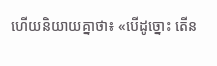ហើយនិយាយគ្នាថា៖ «បើដូច្នោះ តើន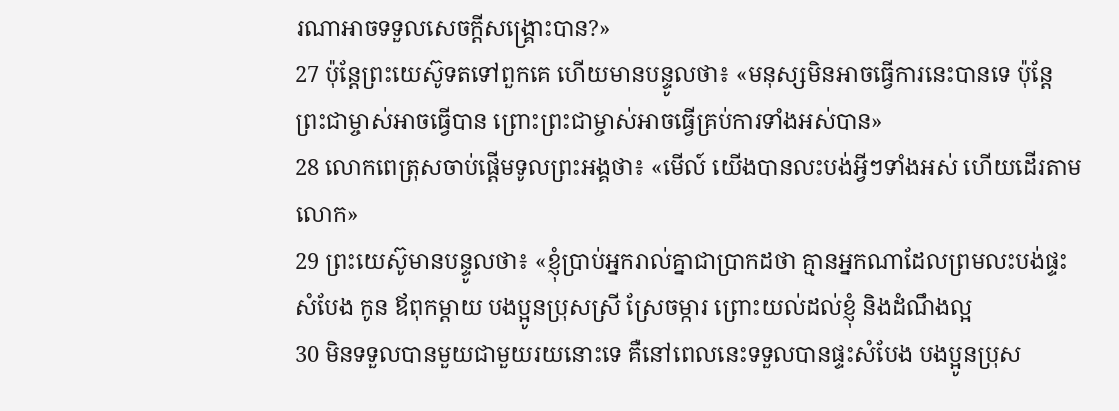រណាអាចទទួលសេចក្ដីសង្គ្រោះបាន?»
27 ប៉ុន្ដែព្រះយេស៊ូទតទៅពួកគេ ហើយមានបន្ទូលថា៖ «មនុស្សមិនអាចធ្វើការនេះបានទេ ប៉ុន្ដែព្រះជាម្ចាស់អាចធ្វើបាន ព្រោះព្រះជាម្ចាស់អាចធ្វើគ្រប់ការទាំងអស់បាន»
28 លោកពេត្រុសចាប់ផ្ដើមទូលព្រះអង្គថា៖ «មើល៍ យើងបានលះបង់អ្វីៗទាំងអស់ ហើយដើរតាមលោក»
29 ព្រះយេស៊ូមានបន្ទូលថា៖ «ខ្ញុំប្រាប់អ្នករាល់គ្នាជាប្រាកដថា គ្មានអ្នកណាដែលព្រមលះបង់ផ្ទះសំបែង កូន ឪពុកម្ដាយ បងប្អូនប្រុសស្រី ស្រែចម្ការ ព្រោះយល់ដល់ខ្ញុំ និងដំណឹងល្អ
30 មិនទទួលបានមួយជាមួយរយនោះទេ គឺនៅពេលនេះទទួលបានផ្ទះសំបែង បងប្អូនប្រុស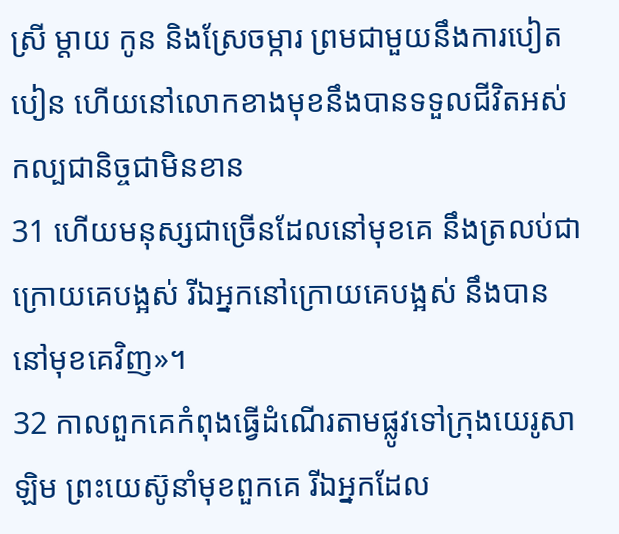ស្រី ម្ដាយ កូន និងស្រែចម្ការ ព្រមជាមួយនឹងការបៀតបៀន ហើយនៅលោកខាងមុខនឹងបានទទួលជីវិតអស់កល្បជានិច្ចជាមិនខាន
31 ហើយមនុស្សជាច្រើនដែលនៅមុខគេ នឹងត្រលប់ជាក្រោយគេបង្អស់ រីឯអ្នកនៅក្រោយគេបង្អស់ នឹងបាននៅមុខគេវិញ»។
32 កាលពួកគេកំពុងធ្វើដំណើរតាមផ្លូវទៅក្រុងយេរូសាឡិម ព្រះយេស៊ូនាំមុខពួកគេ រីឯអ្នកដែល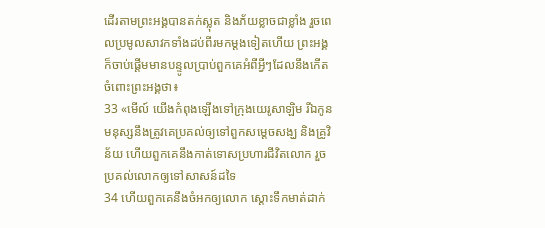ដើរតាមព្រះអង្គបានតក់ស្លុត និងភ័យខ្លាចជាខ្លាំង រួចពេលប្រមូលសាវកទាំងដប់ពីរមកម្ដងទៀតហើយ ព្រះអង្គក៏ចាប់ផ្ដើមមានបន្ទូលប្រាប់ពួកគេអំពីអ្វីៗដែលនឹងកើតចំពោះព្រះអង្គថា៖
33 «មើល៍ យើងកំពុងឡើងទៅក្រុងយេរូសាឡិម រីឯកូនមនុស្សនឹងត្រូវគេប្រគល់ឲ្យទៅពួកសម្ដេចសង្ឃ និងគ្រូវិន័យ ហើយពួកគេនឹងកាត់ទោសប្រហារជីវិតលោក រួចប្រគល់លោកឲ្យទៅសាសន៍ដទៃ
34 ហើយពួកគេនឹងចំអកឲ្យលោក ស្ដោះទឹកមាត់ដាក់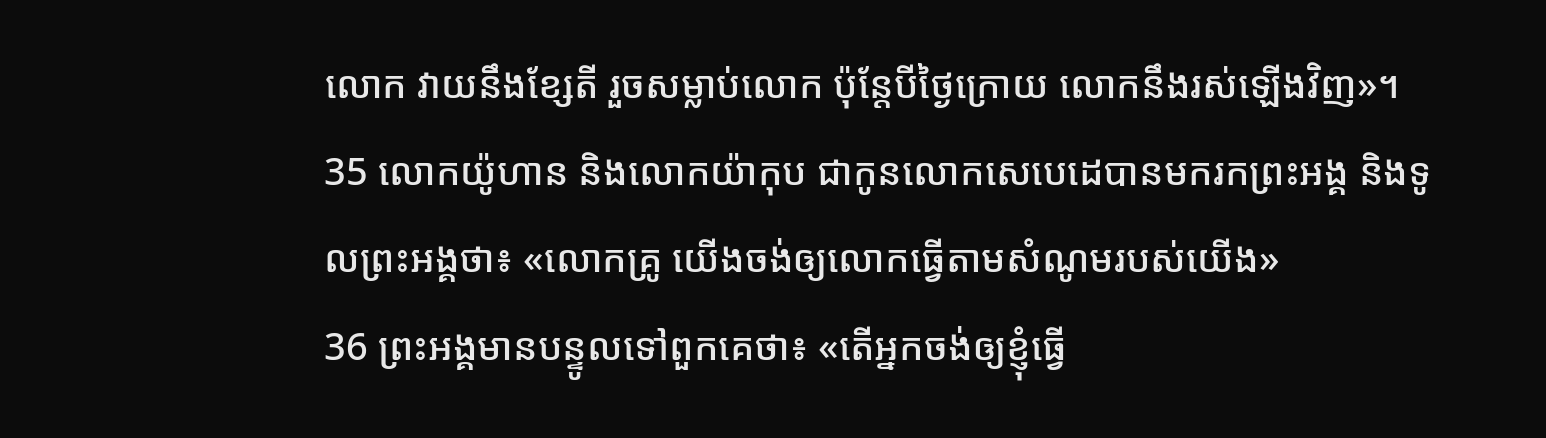លោក វាយនឹងខ្សែតី រួចសម្លាប់លោក ប៉ុន្ដែបីថ្ងៃក្រោយ លោកនឹងរស់ឡើងវិញ»។
35 លោកយ៉ូហាន និងលោកយ៉ាកុប ជាកូនលោកសេបេដេបានមករកព្រះអង្គ និងទូលព្រះអង្គថា៖ «លោកគ្រូ យើងចង់ឲ្យលោកធ្វើតាមសំណូមរបស់យើង»
36 ព្រះអង្គមានបន្ទូលទៅពួកគេថា៖ «តើអ្នកចង់ឲ្យខ្ញុំធ្វើ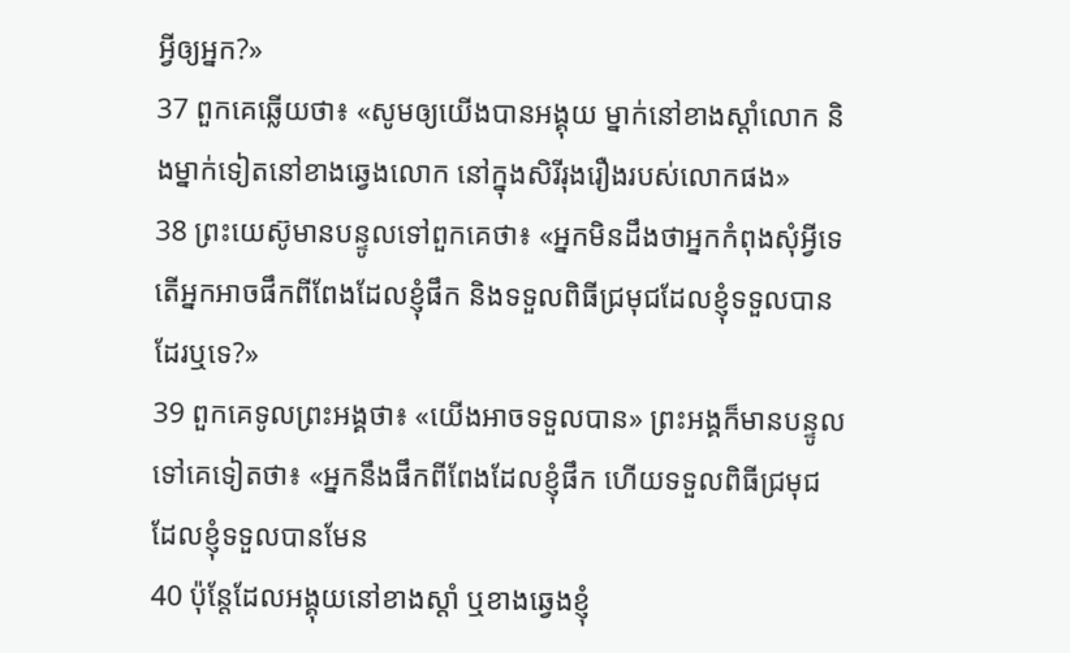អ្វីឲ្យអ្នក?»
37 ពួកគេឆ្លើយថា៖ «សូមឲ្យយើងបានអង្គុយ ម្នាក់នៅខាងស្ដាំលោក និងម្នាក់ទៀតនៅខាងឆ្វេងលោក នៅក្នុងសិរីរុងរឿងរបស់លោកផង»
38 ព្រះយេស៊ូមានបន្ទូលទៅពួកគេថា៖ «អ្នកមិនដឹងថាអ្នកកំពុងសុំអ្វីទេ តើអ្នកអាចផឹកពីពែងដែលខ្ញុំផឹក និងទទួលពិធីជ្រមុជដែលខ្ញុំទទួលបានដែរឬទេ?»
39 ពួកគេទូលព្រះអង្គថា៖ «យើងអាចទទួលបាន» ព្រះអង្គក៏មានបន្ទូលទៅគេទៀតថា៖ «អ្នកនឹងផឹកពីពែងដែលខ្ញុំផឹក ហើយទទួលពិធីជ្រមុជដែលខ្ញុំទទួលបានមែន
40 ប៉ុន្ដែដែលអង្គុយនៅខាងស្ដាំ ឬខាងឆ្វេងខ្ញុំ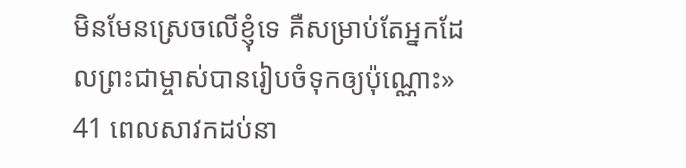មិនមែនស្រេចលើខ្ញុំទេ គឺសម្រាប់តែអ្នកដែលព្រះជាម្ចាស់បានរៀបចំទុកឲ្យប៉ុណ្ណោះ»
41 ពេលសាវកដប់នា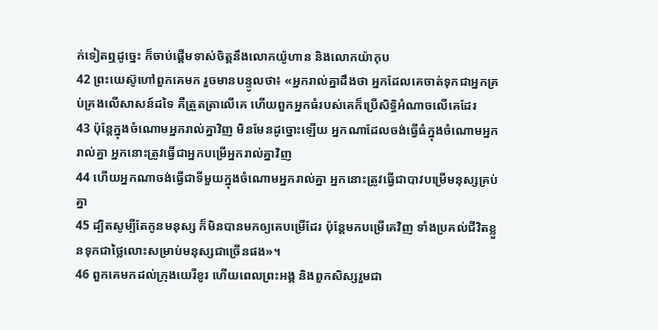ក់ទៀតឮដូច្នេះ ក៏ចាប់ផ្ដើមទាស់ចិត្ដនឹងលោកយ៉ូហាន និងលោកយ៉ាកុប
42 ព្រះយេស៊ូហៅពួកគេមក រួចមានបន្ទូលថា៖ «អ្នករាល់គ្នាដឹងថា អ្នកដែលគេចាត់ទុកជាអ្នកគ្រប់គ្រងលើសាសន៍ដទៃ គឺត្រួតត្រាលើគេ ហើយពួកអ្នកធំរបស់គេក៏ប្រើសិទ្ធិអំណាចលើគេដែរ
43 ប៉ុន្ដែក្នុងចំណោមអ្នករាល់គ្នាវិញ មិនមែនដូច្នោះឡើយ អ្នកណាដែលចង់ធ្វើធំក្នុងចំណោមអ្នករាល់គ្នា អ្នកនោះត្រូវធ្វើជាអ្នកបម្រើអ្នករាល់គ្នាវិញ
44 ហើយអ្នកណាចង់ធ្វើជាទីមួយក្នុងចំណោមអ្នករាល់គ្នា អ្នកនោះត្រូវធ្វើជាបាវបម្រើមនុស្សគ្រប់គ្នា
45 ដ្បិតសូម្បីតែកូនមនុស្ស ក៏មិនបានមកឲ្យគេបម្រើដែរ ប៉ុន្ដែមកបម្រើគេវិញ ទាំងប្រគល់ជីវិតខ្លួនទុកជាថ្លៃលោះសម្រាប់មនុស្សជាច្រើនផង»។
46 ពួកគេមកដល់ក្រុងយេរីខូរ ហើយពេលព្រះអង្គ និងពួកសិស្សរួមជា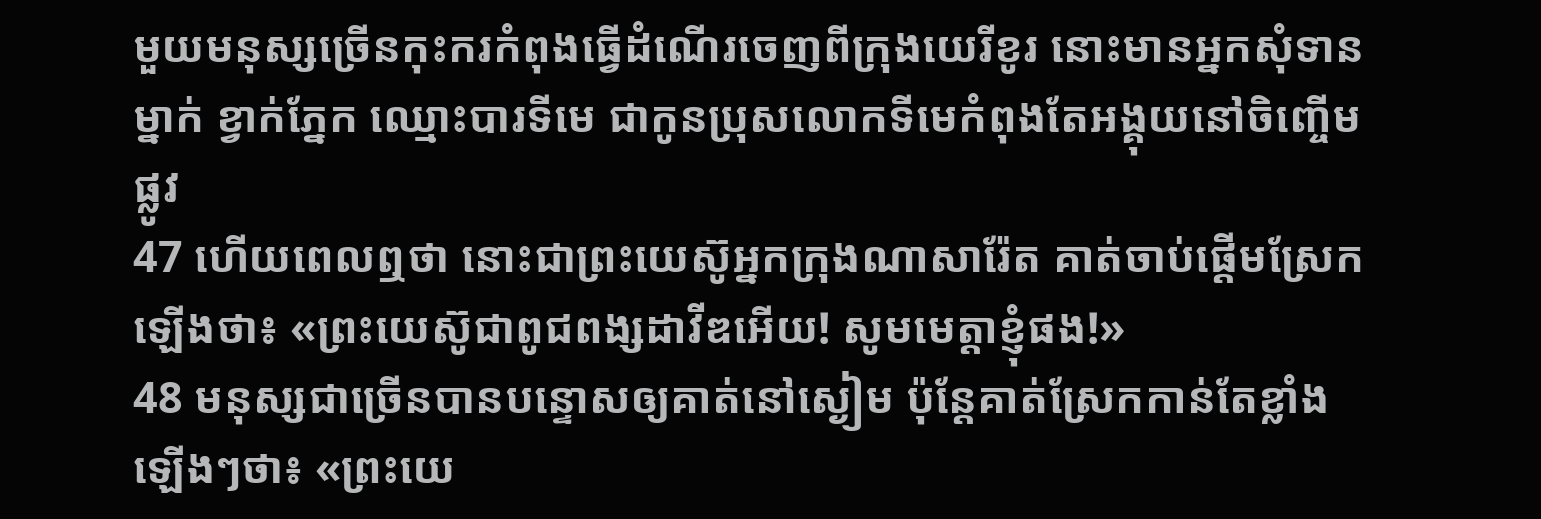មួយមនុស្សច្រើនកុះករកំពុងធ្វើដំណើរចេញពីក្រុងយេរីខូរ នោះមានអ្នកសុំទានម្នាក់ ខ្វាក់ភ្នែក ឈ្មោះបារទីមេ ជាកូនប្រុសលោកទីមេកំពុងតែអង្គុយនៅចិញ្ចើមផ្លូវ
47 ហើយពេលឮថា នោះជាព្រះយេស៊ូអ្នកក្រុងណាសារ៉ែត គាត់ចាប់ផ្ដើមស្រែកឡើងថា៖ «ព្រះយេស៊ូជាពូជពង្សដាវីឌអើយ! សូមមេត្ដាខ្ញុំផង!»
48 មនុស្សជាច្រើនបានបន្ទោសឲ្យគាត់នៅស្ងៀម ប៉ុន្ដែគាត់ស្រែកកាន់តែខ្លាំងឡើងៗថា៖ «ព្រះយេ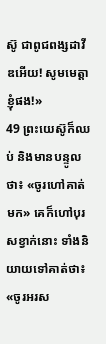ស៊ូ ជាពូជពង្សដាវីឌអើយ! សូមមេត្ដាខ្ញុំផង!»
49 ព្រះយេស៊ូក៏ឈប់ និងមានបន្ទូលថា៖ «ចូរហៅគាត់មក» គេក៏ហៅបុរសខ្វាក់នោះ ទាំងនិយាយទៅគាត់ថា៖ «ចូរអរស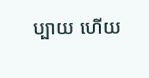ប្បាយ ហើយ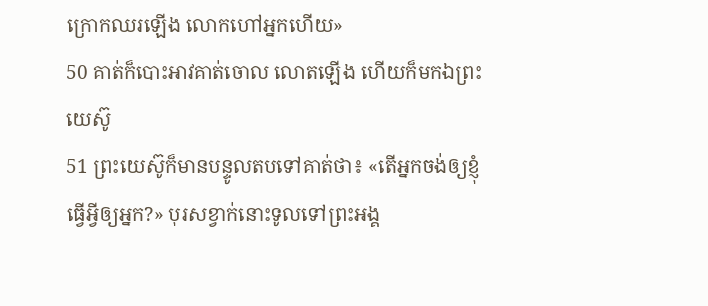ក្រោកឈរឡើង លោកហៅអ្នកហើយ»
50 គាត់ក៏បោះអាវគាត់ចោល លោតឡើង ហើយក៏មកឯព្រះយេស៊ូ
51 ព្រះយេស៊ូក៏មានបន្ទូលតបទៅគាត់ថា៖ «តើអ្នកចង់ឲ្យខ្ញុំធ្វើអ្វីឲ្យអ្នក?» បុរសខ្វាក់នោះទូលទៅព្រះអង្គ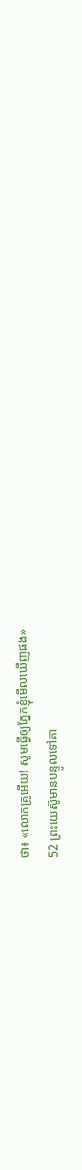ថា៖ «លោកគ្រូអើយ! សូមធ្វើឲ្យភ្នែកខ្ញុំមើលឃើញផង»
52 ព្រះយេស៊ូមានបន្ទូលទៅគា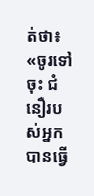ត់ថា៖ «ចូរទៅចុះ ជំនឿរបស់អ្នកបានធ្វើ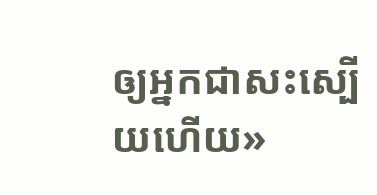ឲ្យអ្នកជាសះស្បើយហើយ»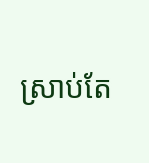ស្រាប់តែ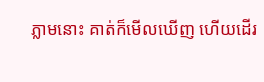ភ្លាមនោះ គាត់ក៏មើលឃើញ ហើយដើរ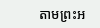តាមព្រះអ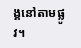ង្គនៅតាមផ្លូវ។